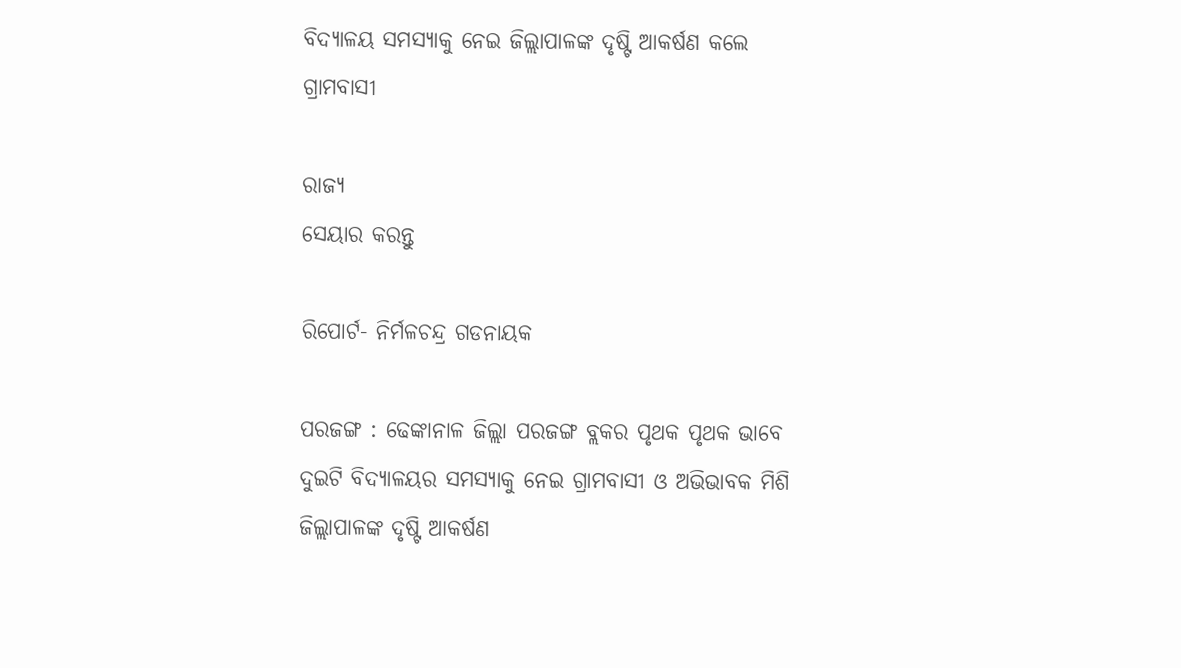ବିଦ୍ୟାଳୟ ସମସ୍ୟାକୁ ନେଇ ଜିଲ୍ଲାପାଳଙ୍କ ଦୃଷ୍ଟି ଆକର୍ଷଣ କଲେ ଗ୍ରାମବାସୀ

ରାଜ୍ୟ
ସେୟାର କରନ୍ତୁ

ରିପୋର୍ଟ- ନିର୍ମଳଚନ୍ଦ୍ର ଗଡନାୟକ

ପରଜଙ୍ଗ : ଢେଙ୍କାନାଳ ଜିଲ୍ଲା ପରଜଙ୍ଗ ବ୍ଲକର ପୃଥକ ପୃଥକ ଭାବେ ଦୁଇଟି ବିଦ୍ୟାଳୟର ସମସ୍ୟାକୁ ନେଇ ଗ୍ରାମବାସୀ ଓ ଅଭିଭାବକ ମିଶି ଜିଲ୍ଲାପାଳଙ୍କ ଦୃଷ୍ଟି ଆକର୍ଷଣ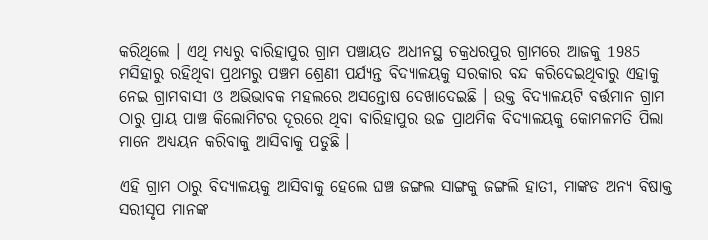କରିଥିଲେ । ଏଥି ମଧ୍ୟରୁ ବାରିହାପୁର ଗ୍ରାମ ପଞ୍ଚାୟତ ଅଧୀନସ୍ଥ ଚକ୍ରଧରପୁର ଗ୍ରାମରେ ଆଜକୁ 1985 ମସିହାରୁ ରହିଥିବା ପ୍ରଥମରୁ ପଞ୍ଚମ ଶ୍ରେଣୀ ପର୍ଯ୍ୟନ୍ତ ବିଦ୍ୟାଳୟକୁ ସରକାର ବନ୍ଦ କରିଦେଇଥିବାରୁ ଏହାକୁ ନେଇ ଗ୍ରାମବାସୀ ଓ ଅଭିଭାବକ ମହଲରେ ଅସନ୍ତୋଷ ଦେଖାଦେଇଛି । ଉକ୍ତ ବିଦ୍ୟାଳୟଟି ବର୍ତ୍ତମାନ ଗ୍ରାମ ଠାରୁ ପ୍ରାୟ ପାଞ୍ଚ କିଲୋମିଟର ଦୂରରେ ଥିବା ବାରିହାପୁର ଉଚ୍ଚ ପ୍ରାଥମିକ ବିଦ୍ୟାଳୟକୁ କୋମଳମତି ପିଲା ମାନେ ଅଧ୍ୟୟନ କରିବାକୁ ଆସିବାକୁ ପଡୁଛି ।

ଏହି ଗ୍ରାମ ଠାରୁ ବିଦ୍ୟାଳୟକୁ ଆସିବାକୁ ହେଲେ ଘଞ୍ଚ ଜଙ୍ଗଲ ସାଙ୍ଗକୁ ଜଙ୍ଗଲି ହାତୀ, ମାଙ୍କଡ ଅନ୍ୟ ବିଷାକ୍ତ ସରୀସୃପ ମାନଙ୍କ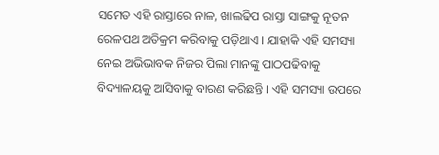ସମେତ ଏହି ରାସ୍ତାରେ ନାଳ, ଖାଲଢିପ ରାସ୍ତା ସାଙ୍ଗକୁ ନୂତନ ରେଳପଥ ଅତିକ୍ରମ କରିବାକୁ ପଡ଼ିଥାଏ । ଯାହାକି ଏହି ସମସ୍ୟା ନେଇ ଅଭିଭାବକ ନିଜର ପିଲା ମାନଙ୍କୁ ପାଠପଢିବାକୁ ବିଦ୍ୟାଳୟକୁ ଆସିବାକୁ ବାରଣ କରିଛନ୍ତି । ଏହି ସମସ୍ୟା ଉପରେ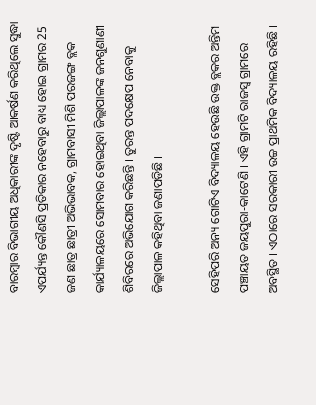ବାରମ୍ବାର ବିଭାଗୀୟ ଅଧିକାରୀଙ୍କ ଦୃଷ୍ଟି ଆକର୍ଷଣ କରିଥିଲେ ସୁଦ୍ଧା ଏପର୍ଯ୍ୟନ୍ତ କୌଣସି ପ୍ରତିକାର ନହେବାରୁ ବାଧ୍ୟ ହୋଇ ଗ୍ରାମର 25 ଜଣ ଛାତ୍ର ଛାତ୍ରୀ ଅଭିଭାବକ, ଗ୍ରାମବାସୀ ମିଶି ପରଜଙ୍ଗ ବ୍ଲକ କାର୍ଯ୍ୟାଳୟରେ ସୋମବାର ହୋଇଥିବା ଜିଲ୍ଲାପାଳଙ୍କ ଜନଶୁଣାଣୀ ଶିବିରରେ ଅଭିଯୋଗ କରିଛନ୍ତି । ତୁରନ୍ତ ପଦକ୍ଷେପ ନେବାକୁ ଜିଲ୍ଲାପାଳ କହିଥିବା ଜଣାପଡିଛି ।

ସେହିପରି ଅନ୍ୟ ଗୋଟିଏ ବିଦ୍ୟାଳୟ ହେଉଛି ଉକ୍ତ ବ୍ଲକର ଅନ୍ତିମ ପଞ୍ଚାୟତ ଜୟପୁରା-କାଟେଣି । ଏହି ଗ୍ରାମଟି ରାଜସ୍ବ ଗ୍ରାମରେ ଅବସ୍ଥିତ । ଏଠାରେ ସରକାରୀ ଉଚ୍ଚ ପ୍ରାଥମିକ ବିଦ୍ୟାଳୟ ରହିଛି ।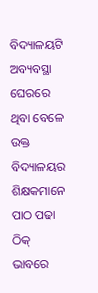ବିଦ୍ୟାଳୟଟି ଅବ୍ୟବସ୍ଥା ଘେରରେ ଥିବା ବେଳେ ଉକ୍ତ ବିଦ୍ୟାଳୟର ଶିକ୍ଷକମାନେ ପାଠ ପଢା ଠିକ୍ ଭାବରେ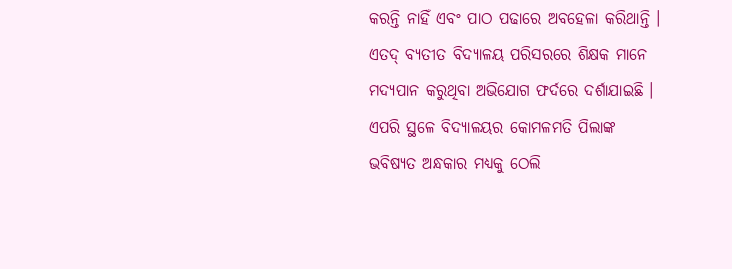କରନ୍ତି ନାହିଁ ଏବଂ ପାଠ ପଢାରେ ଅବହେଳା କରିଥାନ୍ତି । ଏତଦ୍ ବ୍ୟତୀତ ବିଦ୍ୟାଳୟ ପରିସରରେ ଶିକ୍ଷକ ମାନେ ମଦ୍ୟପାନ କରୁଥିବା ଅଭିଯୋଗ ଫର୍ଦରେ ଦର୍ଶାଯାଇଛି । ଏପରି ସ୍ଥଳେ ବିଦ୍ୟାଳୟର କୋମଳମତି ପିଲାଙ୍କ ଭବିଷ୍ୟତ ଅନ୍ଧକାର ମଧ୍ୟକୁ ଠେଲି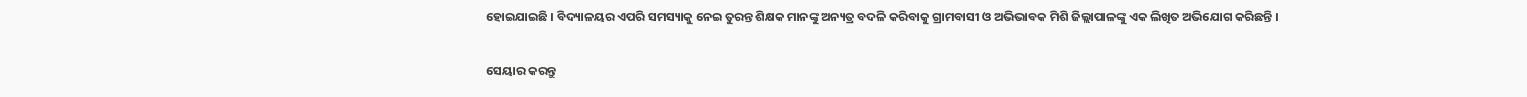ହୋଇଯାଇଛି । ବିଦ୍ୟାଳୟର ଏପରି ସମସ୍ୟାକୁ ନେଇ ତୁରନ୍ତ ଶିକ୍ଷକ ମାନଙ୍କୁ ଅନ୍ୟତ୍ର ବଦଳି କରିବାକୁ ଗ୍ରାମବାସୀ ଓ ଅଭିଭାବକ ମିଶି ଜିଲ୍ଲାପାଳଙ୍କୁ ଏକ ଲିଖିତ ଅଭିଯୋଗ କରିଛନ୍ତି ।


ସେୟାର କରନ୍ତୁ